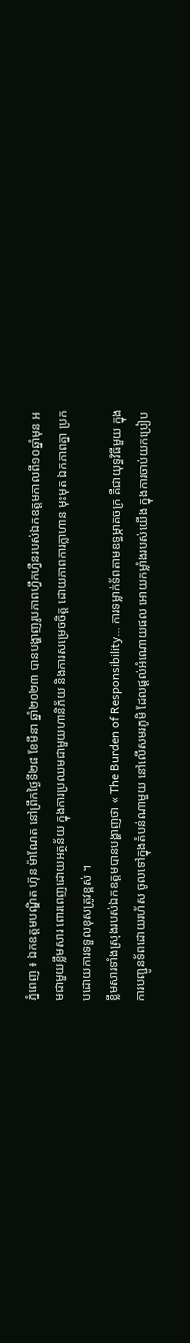ភ្នំពេញ ៖ ឯកឧត្ដមបណ្ឌិត ហ៊ុន ម៉ាណែត នៅព្រឹកថ្ងៃទី២៨ ខែមីនា ឆ្នាំ២០២៣ បានបង្ហាញរូបភាពហ្វឹកហ្វឺនរបស់ឯកឧត្ដមកាលពី១០ឆ្នាំមុន អមជាមួយខ្លឹមសារ ពោរពេញដោយអត្ថន័យ ក្នុងការប្រឈមជាមួយហានិភ័យ និងការសម្រេចចិត្ត ដោយភាពការក្លាហាន មុះមុត ឯកភាពគ្នា ប្រកបដោយការទទួលខុសត្រូវខ្ពស់ ។
ខ្លឹមសារទាំងស្រុងរបស់ឯកឧត្ដមបានបង្ហាញថា « The Burden of Responsibility… ការទម្លាក់ទ័ពតាមឧទ្ធម្ភាគចក្រ គឺជាយុទ្ធវិធីមួយ ក្នុងការបញ្ជូនទ័ពដោយរហ័ស ចូលទៅក្នុងតំបន់ណាមួយ នៅលើសមរភូមិ ដែលផ្តល់អំណោយផល អោយកម្លាំងរបស់យើង ក្នុងការចាប់យកប្រៀប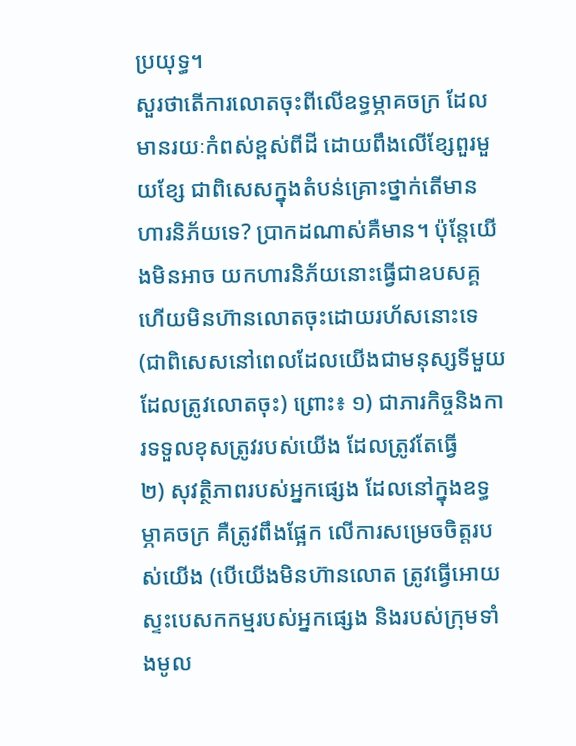ប្រយុទ្ធ។
សួរថាតើការលោតចុះពីលើឧទ្ធម្ភាគចក្រ ដែលមានរយៈកំពស់ខ្ពស់ពីដី ដោយពឹងលើខ្សែពួរមួយខ្សែ ជាពិសេសក្នុងតំបន់គ្រោះថ្នាក់តើមានហារនិភ័យទេ? ប្រាកដណាស់គឺមាន។ ប៉ុន្តែយើងមិនអាច យកហារនិភ័យនោះធ្វើជាឧបសគ្គ ហើយមិនហ៊ានលោតចុះដោយរហ័សនោះទេ (ជាពិសេសនៅពេលដែលយើងជាមនុស្សទីមួយ ដែលត្រូវលោតចុះ) ព្រោះ៖ ១) ជាភារកិច្ចនិងការទទួលខុសត្រូវរបស់យើង ដែលត្រូវតែធ្វើ
២) សុវត្ថិភាពរបស់អ្នកផ្សេង ដែលនៅក្នុងឧទ្ធម្ភាគចក្រ គឺត្រូវពឹងផ្អែក លើការសម្រេចចិត្តរបស់យើង (បើយើងមិនហ៊ានលោត ត្រូវធ្វើអោយស្ទះបេសកកម្មរបស់អ្នកផ្សេង និងរបស់ក្រុមទាំងមូល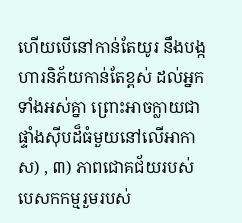ហើយបើនៅកាន់តែយូរ នឹងបង្កហារនិភ័យកាន់តែខ្ពស់ ដល់អ្នកទាំងអស់គ្នា ព្រោះអាចក្លាយជាផ្ទាំងស៊ីបដ៏ធំមួយនៅលើអាកាស) , ៣) ភាពជោគជ័យរបស់បេសកកម្មរួមរបស់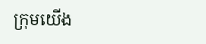ក្រុមយើង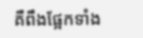គឺពឹងផ្អែកទាំង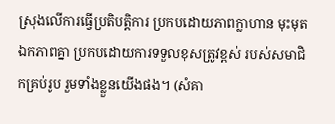ស្រុងលើការធ្វើប្រតិបត្តិការ ប្រកបដោយភាពក្លាហាន មុះមុត ឯកភាពគ្នា ប្រកបដោយការទទួលខុសត្រូវខ្ពស់ របស់សមាជិកគ្រប់រូប រួមទាំងខ្លួនយើងផង។ (សំគា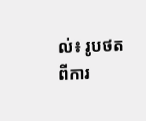ល់៖ រូបថតពីការ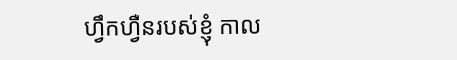ហ្វឹកហ្វឺនរបស់ខ្ញុំ កាល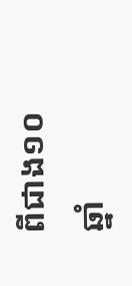ពីជាង១០ឆ្នាំ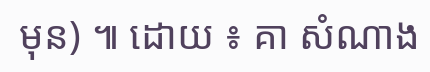មុន) ៕ ដោយ ៖ គា សំណាង